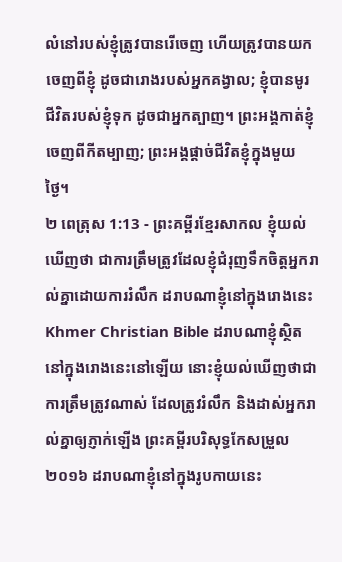លំនៅរបស់ខ្ញុំត្រូវបានរើចេញ ហើយត្រូវបានយកចេញពីខ្ញុំ ដូចជារោងរបស់អ្នកគង្វាល; ខ្ញុំបានមូរជីវិតរបស់ខ្ញុំទុក ដូចជាអ្នកត្បាញ។ ព្រះអង្គកាត់ខ្ញុំចេញពីកីតម្បាញ; ព្រះអង្គផ្ដាច់ជីវិតខ្ញុំក្នុងមួយថ្ងៃ។
២ ពេត្រុស 1:13 - ព្រះគម្ពីរខ្មែរសាកល ខ្ញុំយល់ឃើញថា ជាការត្រឹមត្រូវដែលខ្ញុំជំរុញទឹកចិត្តអ្នករាល់គ្នាដោយការរំលឹក ដរាបណាខ្ញុំនៅក្នុងរោងនេះ Khmer Christian Bible ដរាបណាខ្ញុំស្ថិតនៅក្នុងរោងនេះនៅឡើយ នោះខ្ញុំយល់ឃើញថាជាការត្រឹមត្រូវណាស់ ដែលត្រូវរំលឹក និងដាស់អ្នករាល់គ្នាឲ្យភ្ញាក់ឡើង ព្រះគម្ពីរបរិសុទ្ធកែសម្រួល ២០១៦ ដរាបណាខ្ញុំនៅក្នុងរូបកាយនេះ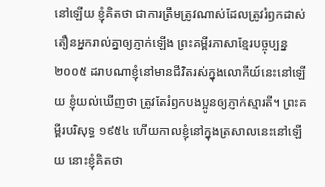នៅឡើយ ខ្ញុំគិតថា ជាការត្រឹមត្រូវណាស់ដែលត្រូវរំឭកដាស់តឿនអ្នករាល់គ្នាឲ្យភ្ញាក់ឡើង ព្រះគម្ពីរភាសាខ្មែរបច្ចុប្បន្ន ២០០៥ ដរាបណាខ្ញុំនៅមានជីវិតរស់ក្នុងលោកីយ៍នេះនៅឡើយ ខ្ញុំយល់ឃើញថា ត្រូវតែរំឭកបងប្អូនឲ្យភ្ញាក់ស្មារតី។ ព្រះគម្ពីរបរិសុទ្ធ ១៩៥៤ ហើយកាលខ្ញុំនៅក្នុងត្រសាលនេះនៅឡើយ នោះខ្ញុំគិតថា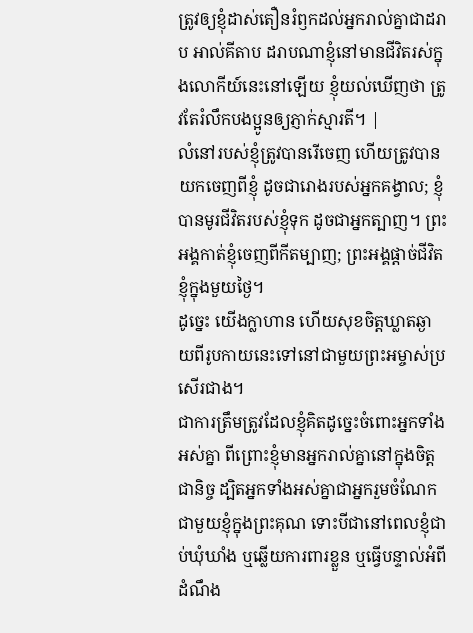ត្រូវឲ្យខ្ញុំដាស់តឿនរំឭកដល់អ្នករាល់គ្នាជាដរាប អាល់គីតាប ដរាបណាខ្ញុំនៅមានជីវិតរស់ក្នុងលោកីយ៍នេះនៅឡើយ ខ្ញុំយល់ឃើញថា ត្រូវតែរំលឹកបងប្អូនឲ្យភ្ញាក់ស្មារតី។ |
លំនៅរបស់ខ្ញុំត្រូវបានរើចេញ ហើយត្រូវបានយកចេញពីខ្ញុំ ដូចជារោងរបស់អ្នកគង្វាល; ខ្ញុំបានមូរជីវិតរបស់ខ្ញុំទុក ដូចជាអ្នកត្បាញ។ ព្រះអង្គកាត់ខ្ញុំចេញពីកីតម្បាញ; ព្រះអង្គផ្ដាច់ជីវិតខ្ញុំក្នុងមួយថ្ងៃ។
ដូច្នេះ យើងក្លាហាន ហើយសុខចិត្តឃ្លាតឆ្ងាយពីរូបកាយនេះទៅនៅជាមួយព្រះអម្ចាស់ប្រសើរជាង។
ជាការត្រឹមត្រូវដែលខ្ញុំគិតដូច្នេះចំពោះអ្នកទាំងអស់គ្នា ពីព្រោះខ្ញុំមានអ្នករាល់គ្នានៅក្នុងចិត្តជានិច្ច ដ្បិតអ្នកទាំងអស់គ្នាជាអ្នករួមចំណែកជាមួយខ្ញុំក្នុងព្រះគុណ ទោះបីជានៅពេលខ្ញុំជាប់ឃុំឃាំង ឬឆ្លើយការពារខ្លួន ឬធ្វើបន្ទាល់អំពីដំណឹង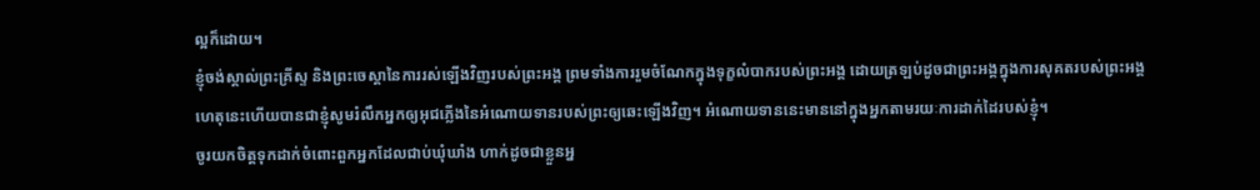ល្អក៏ដោយ។
ខ្ញុំចង់ស្គាល់ព្រះគ្រីស្ទ និងព្រះចេស្ដានៃការរស់ឡើងវិញរបស់ព្រះអង្គ ព្រមទាំងការរួមចំណែកក្នុងទុក្ខលំបាករបស់ព្រះអង្គ ដោយត្រឡប់ដូចជាព្រះអង្គក្នុងការសុគតរបស់ព្រះអង្គ
ហេតុនេះហើយបានជាខ្ញុំសូមរំលឹកអ្នកឲ្យអុជភ្លើងនៃអំណោយទានរបស់ព្រះឲ្យឆេះឡើងវិញ។ អំណោយទាននេះមាននៅក្នុងអ្នកតាមរយៈការដាក់ដៃរបស់ខ្ញុំ។
ចូរយកចិត្តទុកដាក់ចំពោះពួកអ្នកដែលជាប់ឃុំឃាំង ហាក់ដូចជាខ្លួនអ្ន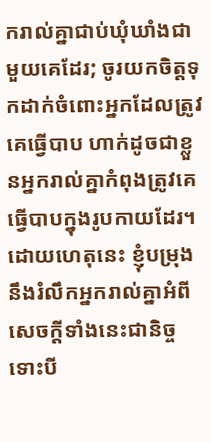ករាល់គ្នាជាប់ឃុំឃាំងជាមួយគេដែរ; ចូរយកចិត្តទុកដាក់ចំពោះអ្នកដែលត្រូវគេធ្វើបាប ហាក់ដូចជាខ្លួនអ្នករាល់គ្នាកំពុងត្រូវគេធ្វើបាបក្នុងរូបកាយដែរ។
ដោយហេតុនេះ ខ្ញុំបម្រុងនឹងរំលឹកអ្នករាល់គ្នាអំពីសេចក្ដីទាំងនេះជានិច្ច ទោះបី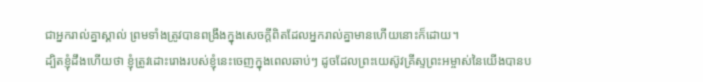ជាអ្នករាល់គ្នាស្គាល់ ព្រមទាំងត្រូវបានពង្រឹងក្នុងសេចក្ដីពិតដែលអ្នករាល់គ្នាមានហើយនោះក៏ដោយ។
ដ្បិតខ្ញុំដឹងហើយថា ខ្ញុំត្រូវដោះរោងរបស់ខ្ញុំនេះចេញក្នុងពេលឆាប់ៗ ដូចដែលព្រះយេស៊ូវគ្រីស្ទព្រះអម្ចាស់នៃយើងបានប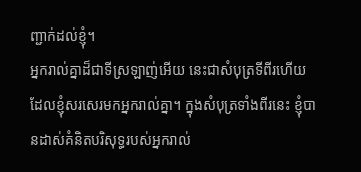ញ្ជាក់ដល់ខ្ញុំ។
អ្នករាល់គ្នាដ៏ជាទីស្រឡាញ់អើយ នេះជាសំបុត្រទីពីរហើយ ដែលខ្ញុំសរសេរមកអ្នករាល់គ្នា។ ក្នុងសំបុត្រទាំងពីរនេះ ខ្ញុំបានដាស់គំនិតបរិសុទ្ធរបស់អ្នករាល់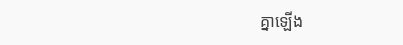គ្នាឡើង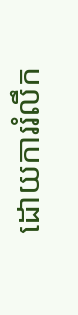ដោយការរំលឹក